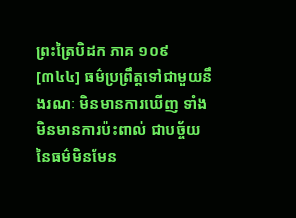ព្រះត្រៃបិដក ភាគ ១០៩
[៣៤៤] ធម៌ប្រព្រឹត្តទៅជាមួយនឹងរណៈ មិនមានការឃើញ ទាំងមិនមានការប៉ះពាល់ ជាបច្ច័យនៃធម៌មិនមែន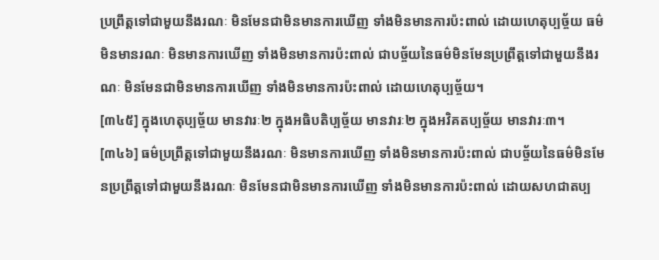ប្រព្រឹត្តទៅជាមួយនឹងរណៈ មិនមែនជាមិនមានការឃើញ ទាំងមិនមានការប៉ះពាល់ ដោយហេតុប្បច្ច័យ ធម៌មិនមានរណៈ មិនមានការឃើញ ទាំងមិនមានការប៉ះពាល់ ជាបច្ច័យនៃធម៌មិនមែនប្រព្រឹត្តទៅជាមួយនឹងរណៈ មិនមែនជាមិនមានការឃើញ ទាំងមិនមានការប៉ះពាល់ ដោយហេតុប្បច្ច័យ។
[៣៤៥] ក្នុងហេតុប្បច្ច័យ មានវារៈ២ ក្នុងអធិបតិប្បច្ច័យ មានវារៈ២ ក្នុងអវិគតប្បច្ច័យ មានវារៈ៣។
[៣៤៦] ធម៌ប្រព្រឹត្តទៅជាមួយនឹងរណៈ មិនមានការឃើញ ទាំងមិនមានការប៉ះពាល់ ជាបច្ច័យនៃធម៌មិនមែនប្រព្រឹត្តទៅជាមួយនឹងរណៈ មិនមែនជាមិនមានការឃើញ ទាំងមិនមានការប៉ះពាល់ ដោយសហជាតប្ប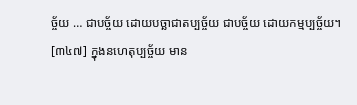ច្ច័យ … ជាបច្ច័យ ដោយបច្ឆាជាតប្បច្ច័យ ជាបច្ច័យ ដោយកម្មប្បច្ច័យ។
[៣៤៧] ក្នុងនហេតុប្បច្ច័យ មាន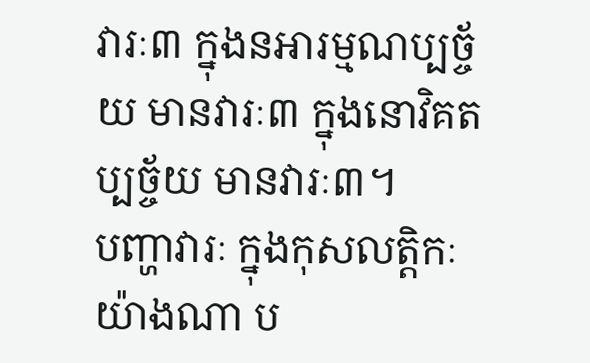វារៈ៣ ក្នុងនអារម្មណប្បច្ច័យ មានវារៈ៣ ក្នុងនោវិគតប្បច្ច័យ មានវារៈ៣។
បញ្ហាវារៈ ក្នុងកុសលត្តិកៈ យ៉ាងណា ប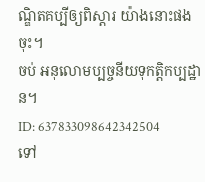ណ្ឌិតគប្បីឲ្យពិស្តារ យ៉ាងនោះផងចុះ។
ចប់ អនុលោមប្បច្ចនីយទុកត្តិកប្បដ្ឋាន។
ID: 637833098642342504
ទៅ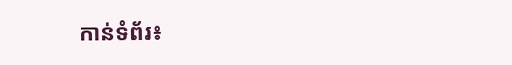កាន់ទំព័រ៖